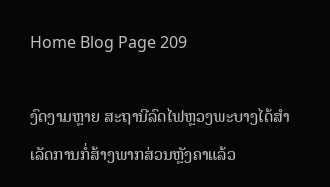Home Blog Page 209

ງົດງາມຫຼາຍ ສະຖານີລົດໄຟຫຼວງພະບາງໄດ້ສໍາເລັດການກໍ່ສ້າງພາກສ່ວນຫຼັງຄາແລ້ວ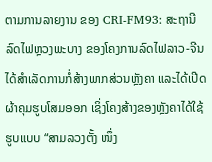ຕາມການລາຍງານ ຂອງ CRI-FM93: ສະຖານີລົດໄຟຫຼວງພະບາງ ຂອງໂຄງການລົດໄຟລາວ-ຈີນ ໄດ້ສໍາເລັດການກໍ່ສ້າງພາກສ່ວນຫຼັງຄາ ແລະໄດ້ເປີດຜ້າຄຸມຮູບໂສມອອກ ເຊິ່ງໂຄງສ້າງຂອງຫຼັງຄາໄດ້ໃຊ້ຮູບແບບ “ສາມລວງຕັ້ງ ໜຶ່ງ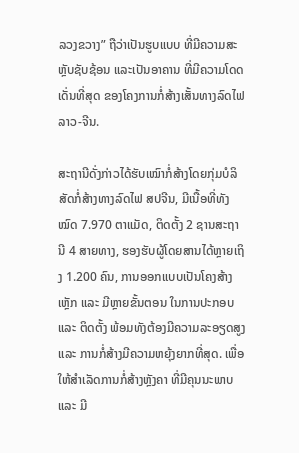ລວງຂວາງ” ຖືວ່າເປັນຮູບແບບ ທີ່ມີຄວາມສະຫຼັບຊັບຊ້ອນ ແລະເປັນອາຄານ ທີ່ມີຄວາມໂດດເດັ່ນທີ່ສຸດ ຂອງໂຄງການກໍ່ສ້າງເສັ້ນທາງລົດໄຟລາວ-ຈີນ.

ສະຖານີດັ່ງກ່າວໄດ້ຮັບເໝົາກໍ່ສ້າງໂດຍກຸ່ມບໍລິສັດກໍ່ສ້າງທາງລົດໄຟ ສປຈີນ, ມີເນື້ອທີ່ທັງໝົດ 7.970 ຕາແມັດ, ຕິດຕັ້ງ 2 ຊານສະຖານີ 4 ສາຍທາງ, ຮອງຮັບຜູ້ໂດຍສານໄດ້ຫຼາຍເຖິງ 1.200 ຄົນ, ການອອກແບບເປັນໂຄງສ້າງເຫຼັກ ແລະ ມີຫຼາຍຂັ້ນຕອນ ໃນການປະກອບ ແລະ ຕິດຕັ້ງ ພ້ອມທັງຕ້ອງມີຄວາມລະອຽດສູງ ແລະ ການກໍ່ສ້າງມີຄວາມຫຍຸ້ງຍາກທີ່ສຸດ. ເພື່ອໃຫ້ສໍາເລັດການກໍ່ສ້າງຫຼັງຄາ ທີ່ມີຄຸນນະພາບ ແລະ ມີ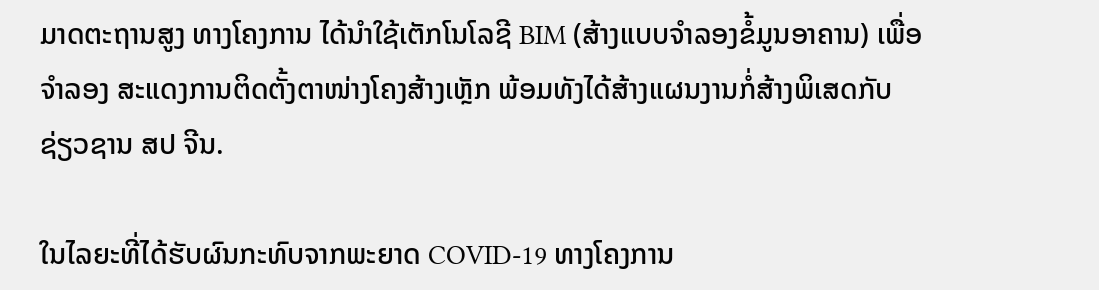ມາດຕະຖານສູງ ທາງໂຄງການ ໄດ້ນໍາໃຊ້ເຕັກໂນໂລຊີ BIM (ສ້າງແບບຈໍາລອງຂໍ້ມູນອາຄານ) ເພື່ອຈໍາລອງ ສະແດງການຕິດຕັ້ງຕາໜ່າງໂຄງສ້າງເຫຼັກ ພ້ອມທັງໄດ້ສ້າງແຜນງານກໍ່ສ້າງພິເສດກັບຊ່ຽວຊານ ສປ ຈີນ.

ໃນໄລຍະທີ່ໄດ້ຮັບຜົນກະທົບຈາກພະຍາດ COVID-19 ທາງໂຄງການ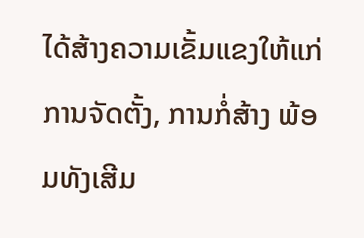ໄດ້ສ້າງຄວາມເຂັ້ມແຂງໃຫ້ແກ່ການຈັດຕັ້ງ, ການກໍ່ສ້າງ ພ້ອມທັງເສີມ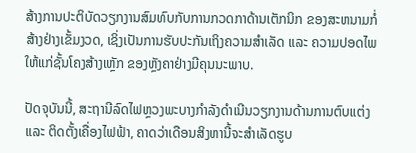ສ້າງການປະຕິບັດວຽກງານສົມທົບກັບການກວດກາດ້ານເຕັກນິກ ຂອງສະຫນາມກໍ່ສ້າງຢ່າງເຂັ້ມງວດ, ເຊິ່ງເປັນການຮັບປະກັນເຖິງຄວາມສຳເລັດ ແລະ ຄວາມປອດໄພ ໃຫ້ແກ່ຊັ້ນໂຄງສ້າງເຫຼັກ ຂອງຫຼັງຄາຢ່າງມີຄຸນນະພາບ.

ປັດຈຸບັນນີ້, ສະຖານີລົດໄຟຫຼວງພະບາງກໍາລັງດໍາເນີນວຽກງານດ້ານການຕົບແຕ່ງ ແລະ ຕິດຕັ້ງເຄື່ອງໄຟຟ້າ, ຄາດວ່າເດືອນສິງຫານີ້ຈະສໍາເລັດຮູບ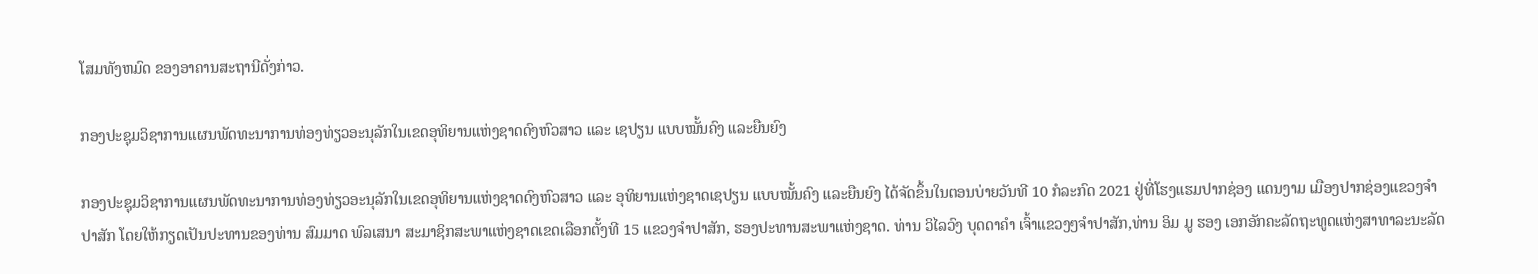ໂສມທັງຫມົດ ຂອງອາຄານສະຖານີດັ່ງກ່າວ.

ກອງປະຊຸມວິຊາການແຜນພັດທະນາການທ່ອງທ່ຽວອະນຸລັກໃນເຂດອຸທິຍານແຫ່ງຊາດດົງຫົວສາວ ແລະ ເຊປຽນ ແບບໝັ້ນຄົງ ແລະຍືນຍົງ

ກອງປະຊຸມວິຊາການແຜນພັດທະນາການທ່ອງທ່ຽວອະນຸລັກໃນເຂດອຸທິຍານແຫ່ງຊາດດົງຫົວສາວ ແລະ ອຸທິຍານແຫ່ງຊາດເຊປຽນ ແບບໝັ້ນຄົງ ແລະຍືນຍົງ ໄດ້ຈັດຂຶ້ນໃນຕອນບ່າຍວັນທີ 10 ກໍລະກົດ 2021 ຢູ່ທີ່ໂຮງແຮມປາກຊ່ອງ ແດນງາມ ເມືອງປາກຊ່ອງແຂວງຈໍາປາສັກ ໂດຍໃຫ້ກຽດເປັນປະທານຂອງທ່ານ ສົມມາດ ພົລເສນາ ສະມາຊິກສະພາແຫ່ງຊາດເຂດເລືອກຕັ້ງທີ 15 ແຂວງຈໍາປາສັກ, ຮອງປະທານສະພາແຫ່ງຊາດ. ທ່ານ ວິໄລວົງ ບຸດດາຄໍາ ເຈົ້າແຂວງໆຈໍາປາສັກ,ທ່ານ ອິມ ມູ ຮອງ ເອກອັກຄະລັດຖະທູດແຫ່ງສາທາລະນະລັດ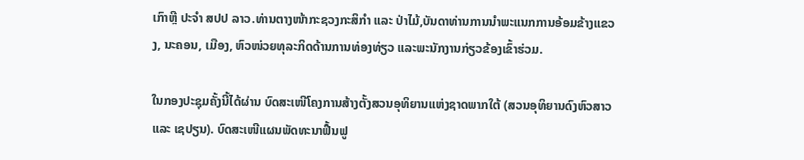ເກົາຫຼີ ປະຈໍາ ສປປ ລາວ.ທ່ານຕາງໜ້າກະຊວງກະສິກຳ ແລະ ປ່າໄມ້,ບັນດາທ່ານການນໍາພະແນກການອ້ອມຂ້າງແຂວງ, ນະຄອນ, ເມືອງ, ຫົວໜ່ວຍທຸລະກິດດ້ານການທ່ອງທ່ຽວ ແລະພະນັກງານກ່ຽວຂ້ອງເຂົ້າຮ່ວມ.

ໃນກອງປະຊຸມຄັ້ງນີ້ໄດ້ຜ່ານ ບົດສະເໜີໂຄງການສ້າງຕັ້ງສວນອຸທິຍານແຫ່ງຊາດພາກໃຕ້ (ສວນອຸທິຍານດົງຫົວສາວ ແລະ ເຊປຽນ). ບົດສະເໜີແຜນພັດທະນາຟື້ນຟູ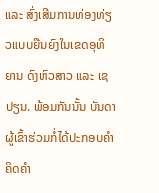ແລະ ສົ່ງເສີມການທ່ອງທ່ຽວແບບຍືນຍົງໃນເຂດອຸທິຍານ ດົງຫົວສາວ ແລະ ເຊປຽນ. ພ້ອມກັນນັ້ນ ບັນດາຜູ້ເຂົ້າຮ່ວມກໍ່ໄດ້ປະກອບຄຳຄິດຄຳ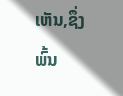ເຫັນ,ຊຶ່ງພົ້ນ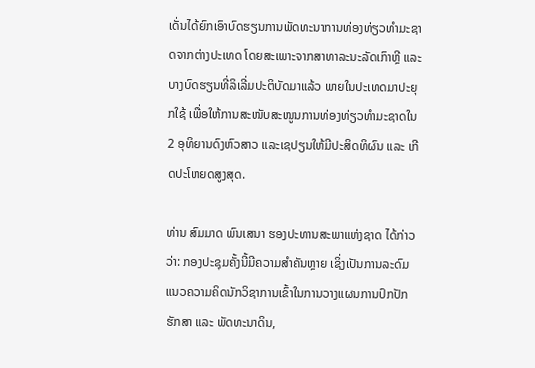ເດັ່ນໄດ້ຍົກເອົາບົດຮຽນການພັດທະນາການທ່ອງທ່ຽວທຳມະຊາດຈາກຕ່າງປະເທດ ໂດຍສະເພາະຈາກສາທາລະນະລັດເກົາຫຼີ ແລະບາງບົດຮຽນທີ່ລິເລີ່ມປະຕິບັດມາແລ້ວ ພາຍໃນປະເທດມາປະຍຸກໃຊ້ ເພື່ອໃຫ້ການສະໜັບສະໜູນການທ່ອງທ່ຽວທຳມະຊາດໃນ 2 ອຸທິຍານດົງຫົວສາວ ແລະເຊປຽນໃຫ້ມີປະສິດທິຜົນ ແລະ ເກີດປະໂຫຍດສູງສຸດ.

ທ່ານ ສົມມາດ ພົນເສນາ ຮອງປະທານສະພາແຫ່ງຊາດ ໄດ້ກ່າວວ່າ: ກອງປະຊຸມຄັ້ງນີ້ມີຄວາມສໍາຄັນຫຼາຍ ເຊິ່ງເປັນການລະດົມແນວຄວາມຄິດນັກວິຊາການເຂົ້າໃນການວາງແຜນການປົກປັກຮັກສາ ແລະ ພັດທະນາດິນ,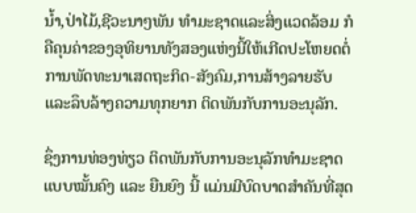ນໍ້າ,ປ່າໄມ້,ຊີວະນາໆພັນ ທໍາມະຊາດແລະສິ່ງແວດລ້ອມ ກໍຄືຄຸນຄ່າຂອງອຸທິຍານທັງສອງແຫ່ງນີ້ໃຫ້ເກີດປະໂຫຍດຕໍ່ການພັດທະນາເສດຖະກິດ-ສັງຄົມ,ການສ້າງລາຍຮັບແລະລຶບລ້າງຄວາມທຸກຍາກ ຕິດພັນກັບການອະນຸລັກ.

ຊຶ່ງການທ່ອງທ່ຽວ ຕິດພັນກັບການອະນຸລັກທໍາມະຊາດແບບໝັ້ນຄົງ ແລະ ຍືນຍົງ ນີ້ ແມ່ນມີບົດບາດສໍາຄັນທີ່ສຸດ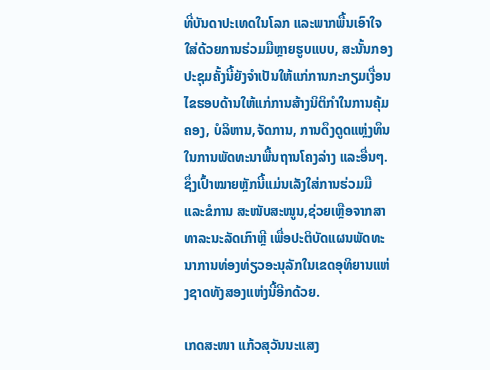ທີ່ບັນດາປະເທດໃນໂລກ ແລະພາກພື້ນເອົາໃຈໃສ່ດ້ວຍການຮ່ວມມືຫຼາຍຮູບແບບ, ສະນັ້ນກອງປະຊຸມຄັ້ງນີ້ຍັງຈໍາເປັນໃຫ້ແກ່ການກະກຽມເງື່ອນໄຂຮອບດ້ານໃຫ້ແກ່ການສ້າງນິຕິກຳໃນການຄຸ້ມຄອງ, ບໍລິຫານ,ຈັດການ, ການດຶງດູດແຫຼ່ງທຶນໃນການພັດທະນາພື້ນຖານໂຄງລ່າງ ແລະອື່ນໆ.ຊຶ່ງເປົ້າໝາຍຫຼັກນີ້ແມ່ນເລັງໃສ່ການຮ່ວມມື ແລະຂໍການ ສະໜັບສະໜູນ,ຊ່ວຍເຫຼືອຈາກສາທາລະນະລັດເກົາຫຼີ ເພື່ອປະຕິບັດແຜນພັດທະນາການທ່ອງທ່ຽວອະນຸລັກໃນເຂດອຸທິຍານແຫ່ງຊາດທັງສອງແຫ່ງນີ້ອີກດ້ວຍ.

ເກດສະໜາ ແກ້ວສຸວັນນະແສງ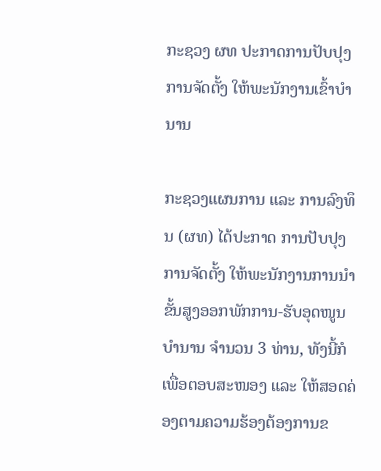ກະຊວງ ຜທ ປະກາດການປັບປຸງການຈັດຕັ້ງ ໃຫ້ພະນັກງານເຂົ້າບຳນານ

ກະຊວງແຜນການ ແລະ ການລົງທຶນ (ຜທ) ໄດ້ປະກາດ ການປັບປຸງການຈັດຕັ້ງ ໃຫ້ພະນັກງານການນຳຂັ້ນສູງອອກພັກການ-ຮັບອຸດໜູນບຳນານ ຈຳນວນ 3 ທ່ານ, ທັງນີ້ກໍເພື່ອຕອບສະໜອງ ແລະ ໃຫ້ສອດຄ່ອງຕາມຄວາມຮ້ອງຕ້ອງການຂ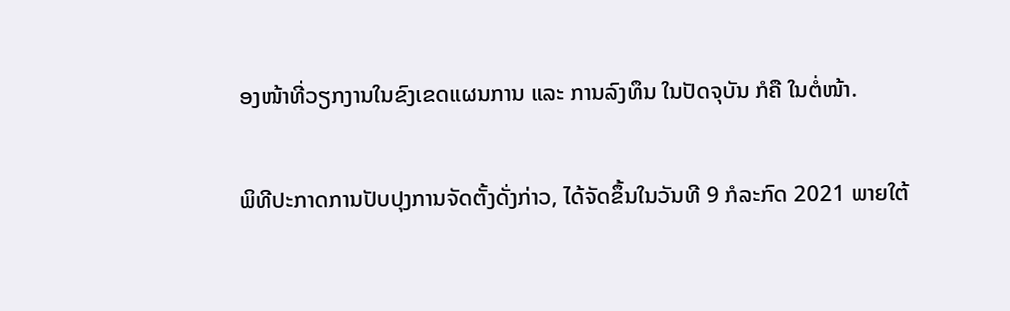ອງໜ້າທີ່ວຽກງານໃນຂົງເຂດແຜນການ ແລະ ການລົງທຶນ ໃນປັດຈຸບັນ ກໍຄື ໃນຕໍ່ໜ້າ.

ພິທີປະກາດການປັບປຸງການຈັດຕັ້ງດັ່ງກ່າວ, ໄດ້ຈັດຂຶ້ນໃນວັນທີ 9 ກໍລະກົດ 2021 ພາຍໃຕ້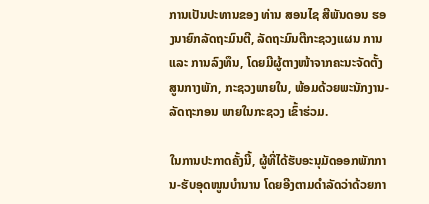ການເປັນປະທານຂອງ ທ່ານ ສອນໄຊ ສີພັນດອນ ຮອງນາຍົກລັດຖະມົນຕີ, ລັດຖະມົນຕີກະຊວງແຜນ ການ ແລະ ການລົງທຶນ, ໂດຍມີຜູ້ຕາງໜ້າຈາກຄະນະຈັດຕັ້ງສູນກາງພັກ, ກະຊວງພາຍໃນ, ພ້ອມດ້ວຍພະນັກງານ-ລັດຖະກອນ ພາຍໃນກະຊວງ ເຂົ້າຮ່ວມ.

ໃນການປະກາດຄັ້ງນີ້, ຜູ້ທີ່ໄດ້ຮັບອະນຸມັດອອກພັກການ-ຮັບອຸດໜູນບຳນານ ໂດຍອີງຕາມດໍາລັດວ່າດ້ວຍກາ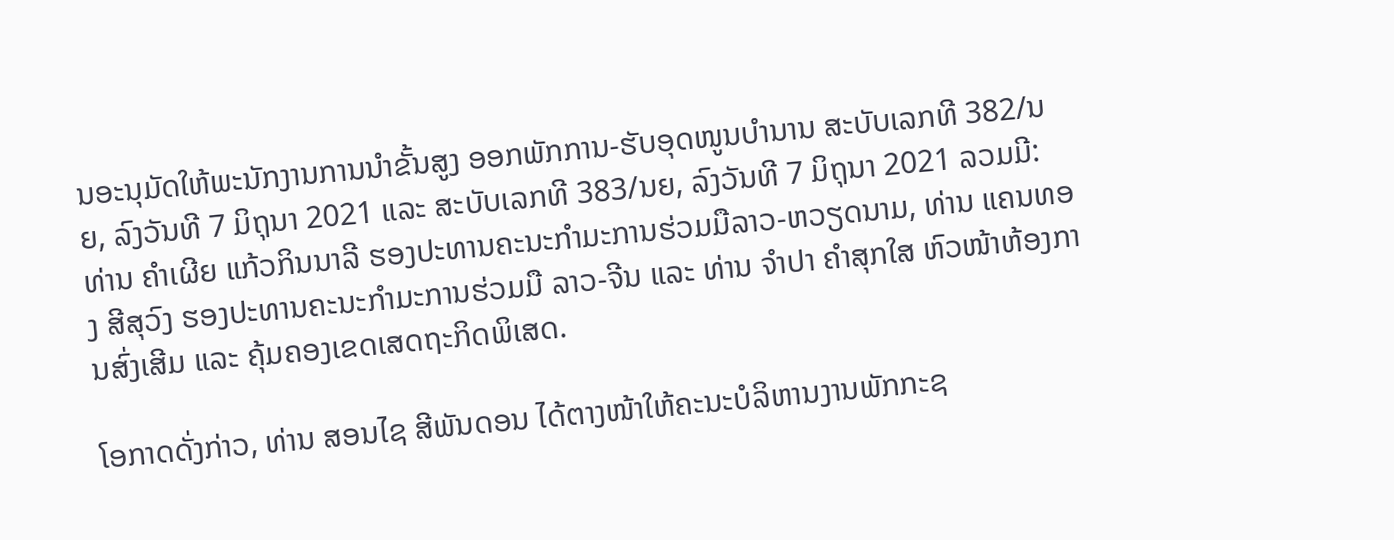ນອະນຸມັດໃຫ້ພະນັກງານການນໍາຂັ້ນສູງ ອອກພັກການ-ຮັບອຸດໜູນບໍານານ ສະບັບເລກທີ 382/ນຍ, ລົງວັນທີ 7 ມິຖຸນາ 2021 ແລະ ສະບັບເລກທີ 383/ນຍ, ລົງວັນທີ 7 ມິຖຸນາ 2021 ລວມມີ: ທ່ານ ຄໍາເຜີຍ ແກ້ວກິນນາລີ ຮອງປະທານຄະນະກໍາມະການຮ່ວມມືລາວ-ຫວຽດນາມ, ທ່ານ ແຄນທອງ ສີສຸວົງ ຮອງປະທານຄະນະກໍາມະການຮ່ວມມື ລາວ-ຈີນ ແລະ ທ່ານ ຈໍາປາ ຄໍາສຸກໃສ ຫົວໜ້າຫ້ອງການສົ່ງເສີມ ແລະ ຄຸ້ມຄອງເຂດເສດຖະກິດພິເສດ.

ໂອກາດດັ່ງກ່າວ, ທ່ານ ສອນໄຊ ສີພັນດອນ ໄດ້ຕາງໜ້າໃຫ້ຄະນະບໍລິຫານງານພັກກະຊ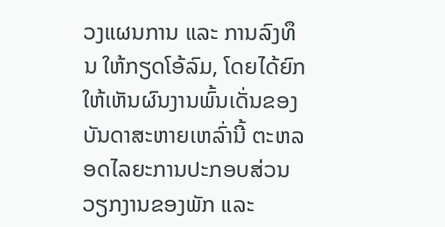ວງແຜນການ ແລະ ການລົງທຶນ ໃຫ້ກຽດໂອ້ລົມ, ໂດຍໄດ້ຍົກໃຫ້ເຫັນຜົນງານພົ້ນເດັ່ນຂອງບັນດາສະຫາຍເຫລົ່ານີ້ ຕະຫລອດໄລຍະການປະກອບສ່ວນວຽກງານຂອງພັກ ແລະ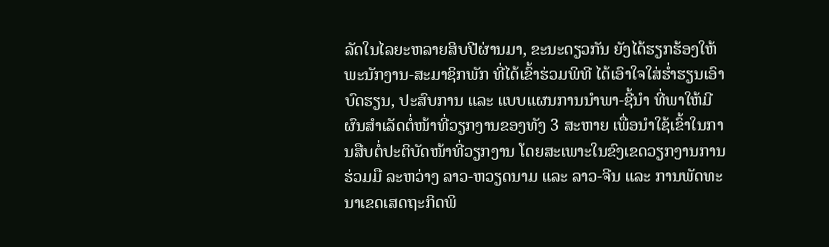ລັດໃນໄລຍະຫລາຍສິບປີຜ່ານມາ, ຂະນະດຽວກັນ ຍັງໄດ້ຮຽກຮ້ອງໃຫ້ພະນັກງານ-ສະມາຊິກພັກ ທີ່ໄດ້ເຂົ້າຮ່ວມພິທີ ໄດ້ເອົາໃຈໃສ່ຮໍ່າຮຽນເອົາບົດຮຽນ, ປະສົບການ ແລະ ແບບແຜນການນໍາພາ-ຊີ້ນໍາ ທີ່ພາໃຫ້ມີຜົນສໍາເລັດຕໍ່ໜ້າທີ່ວຽກງານຂອງທັງ 3 ສະຫາຍ ເພື່ອນໍາໃຊ້ເຂົ້າໃນການສືບຕໍ່ປະຕິບັດໜ້າທີ່ວຽກງານ ໂດຍສະເພາະໃນຂົງເຂດວຽກງານການຮ່ວມມື ລະຫວ່າງ ລາວ-ຫວຽດນາມ ແລະ ລາວ-ຈີນ ແລະ ການພັດທະນາເຂດເສດຖະກິດພິ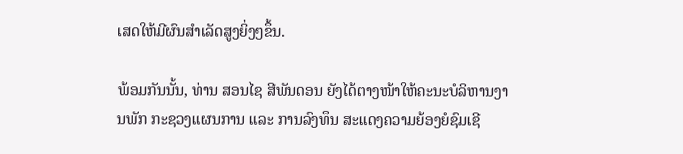ເສດໃຫ້ມີຜົນສໍາເລັດສູງຍິ່ງໆຂຶ້ນ.

ພ້ອມກັນນັ້ນ, ທ່ານ ສອນໄຊ ສີພັນດອນ ຍັງໄດ້ຕາງໜ້າໃຫ້ຄະນະບໍລິຫານງານພັກ ກະຊວງແຜນການ ແລະ ການລົງທຶນ ສະແດງຄວາມຍ້ອງຍໍຊົມເຊີ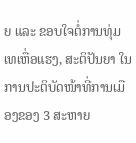ຍ ແລະ ຂອບໃຈຕໍ່ການທຸ່ມເທເຫື່ອແຮງ, ສະຕິປັນຍາ ໃນການປະຕິບັດໜ້າທີ່ການເມືອງຂອງ 3 ສະຫາຍ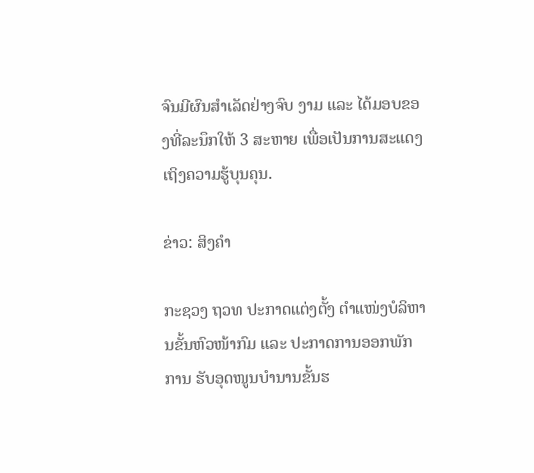ຈົນມີຜົນສໍາເລັດຢ່າງຈົບ ງາມ ແລະ ໄດ້ມອບຂອງທີ່ລະນຶກໃຫ້ 3 ສະຫາຍ ເພື່ອເປັນການສະແດງເຖິງຄວາມຮູ້ບຸນຄຸນ.

ຂ່າວ: ສິງຄຳ

ກະຊວງ ຖວທ ປະກາດແຕ່ງຕັ້ງ ຕໍາແໜ່ງບໍລິຫານຂັ້ນຫົວໜ້າກົມ ແລະ ປະກາດການອອກພັກການ ຮັບອຸດໜູນບໍານານຂັ້ນຮ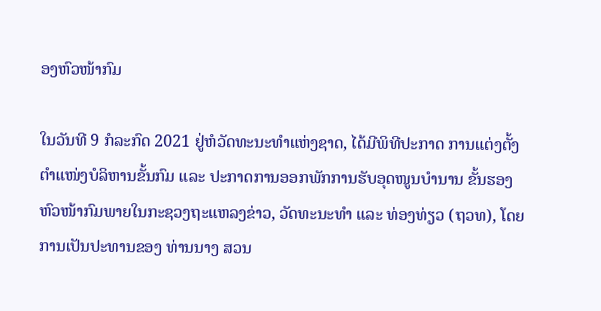ອງຫົວໜ້າກົມ

ໃນວັນທີ 9 ກໍລະກົດ 2021 ຢູ່ຫໍວັດທະນະທໍາແຫ່ງຊາດ, ໄດ້ມີພິທີປະກາດ ການແຕ່ງຕັ້ງ ຕໍາແໜ່ງບໍລິຫານຂັ້ນກົມ ແລະ ປະກາດການອອກພັກການຮັບອຸດໜູນບໍານານ ຂັ້ນຮອງຫົວໜ້າກົມພາຍໃນກະຊວງຖະແຫລງຂ່າວ, ວັດທະນະທໍາ ແລະ ທ່ອງທ່ຽວ (ຖວທ), ໂດຍການເປັນປະທານຂອງ ທ່ານນາງ ສວນ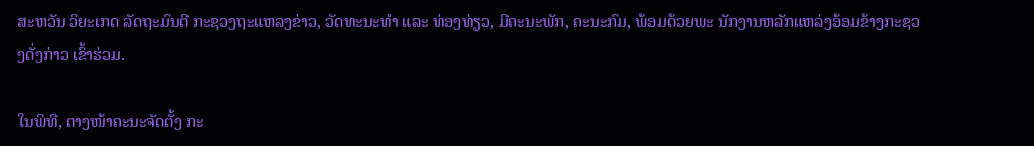ສະຫວັນ ວິຍະເກດ ລັດຖະມົນຕີ ກະຊວງຖະແຫລງຂ່າວ, ວັດທະນະທໍາ ແລະ ທ່ອງທ່ຽວ, ມີຄະນະພັກ, ຄະນະກົມ, ພ້ອມດ້ວຍພະ ນັກງານຫລັກແຫລ່ງອ້ອມຂ້າງກະຊວງດັ່ງກ່າວ ເຂົ້າຮ່ວມ.

ໃນພິທີ, ຕາງໜ້າຄະນະຈັດຕັ້ງ ກະ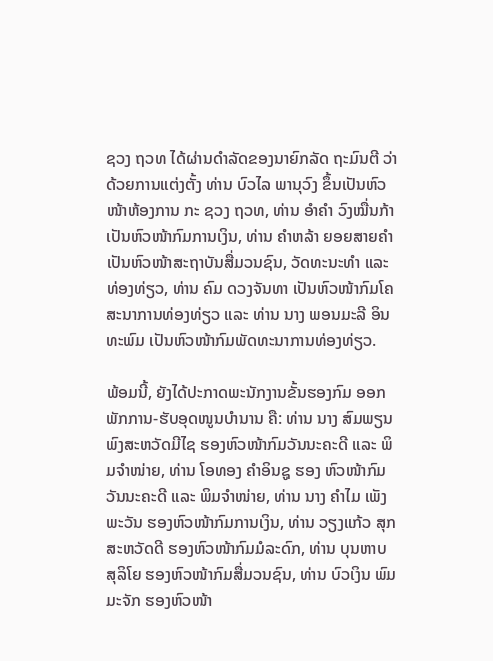ຊວງ ຖວທ ໄດ້ຜ່ານດໍາລັດຂອງນາຍົກລັດ ຖະມົນຕີ ວ່າດ້ວຍການແຕ່ງຕັ້ງ ທ່ານ ບົວໄລ ພານຸວົງ ຂຶ້ນເປັນຫົວໜ້າຫ້ອງການ ກະ ຊວງ ຖວທ, ທ່ານ ອໍາຄໍາ ວົງໝື່ນກ້າ ເປັນຫົວໜ້າກົມການເງິນ, ທ່ານ ຄໍາຫລ້າ ຍອຍສາຍຄໍາ ເປັນຫົວໜ້າສະຖາບັນສື່ມວນຊົນ, ວັດທະນະທໍາ ແລະ ທ່ອງທ່ຽວ, ທ່ານ ຄົມ ດວງຈັນທາ ເປັນຫົວໜ້າກົມໂຄສະນາການທ່ອງທ່ຽວ ແລະ ທ່ານ ນາງ ພອນມະລີ ອິນທະພົມ ເປັນຫົວໜ້າກົມພັດທະນາການທ່ອງທ່ຽວ.

ພ້ອມນີ້, ຍັງໄດ້ປະກາດພະນັກງານຂັ້ນຮອງກົມ ອອກພັກການ-ຮັບອຸດໜູນບໍານານ ຄື: ທ່ານ ນາງ ສົມພຽນ ພົງສະຫວັດມີໄຊ ຮອງຫົວໜ້າກົມວັນນະຄະດີ ແລະ ພິມຈໍາໜ່າຍ, ທ່ານ ໂອທອງ ຄໍາອິນຊູ ຮອງ ຫົວໜ້າກົມວັນນະຄະດີ ແລະ ພິມຈໍາໜ່າຍ, ທ່ານ ນາງ ຄໍາໄມ ເພັງພະວັນ ຮອງຫົວໜ້າກົມການເງິນ, ທ່ານ ວຽງແກ້ວ ສຸກສະຫວັດດີ ຮອງຫົວໜ້າກົມມໍລະດົກ, ທ່ານ ບຸນຫາບ ສຸລິໂຍ ຮອງຫົວໜ້າກົມສື່ມວນຊົນ, ທ່ານ ບົວເງິນ ພົມມະຈັກ ຮອງຫົວໜ້າ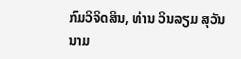ກົມວິຈິດສິນ, ທ່ານ ວິນລຽມ ສຸວັນນາມ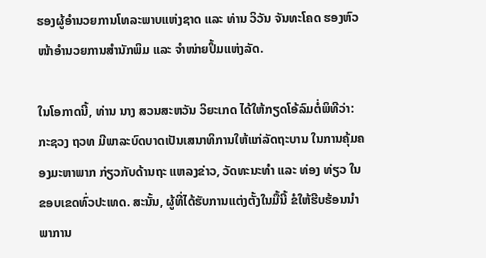ຮອງຜູ້ອໍານວຍການໂທລະພາບແຫ່ງຊາດ ແລະ ທ່ານ ວິວັນ ຈັນທະໂຄດ ຮອງຫົວໜ້າອໍານວຍການສໍານັກພິມ ແລະ ຈໍາໜ່າຍປຶ້ມແຫ່ງລັດ.

ໃນໂອກາດນີ້, ທ່ານ ນາງ ສວນສະຫວັນ ວິຍະເກດ ໄດ້ໃຫ້ກຽດໂອ້ລົມຕໍ່ພິທີວ່າ: ກະຊວງ ຖວທ ມີພາລະບົດບາດເປັນເສນາທິການໃຫ້ແກ່ລັດຖະບານ ໃນການຄຸ້ມຄອງມະຫາພາກ ກ່ຽວກັບດ້ານຖະ ແຫລງຂ່າວ, ວັດທະນະທໍາ ແລະ ທ່ອງ ທ່ຽວ ໃນຂອບເຂດທົ່ວປະເທດ. ສະນັ້ນ, ຜູ້ທີ່ໄດ້ຮັບການແຕ່ງຕັ້ງໃນມື້ນີ້ ຂໍໃຫ້ຮີບຮ້ອນນໍາພາການ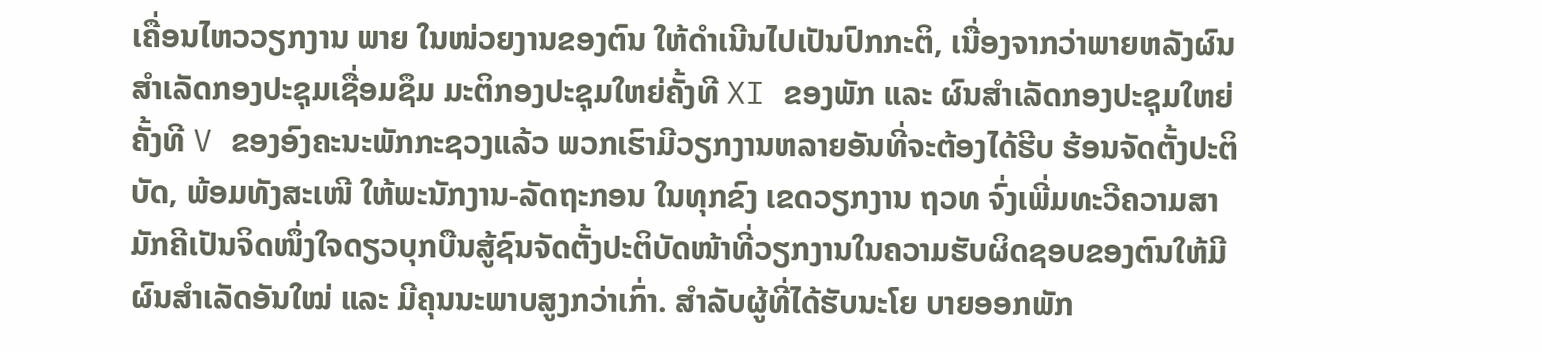ເຄື່ອນໄຫວວຽກງານ ພາຍ ໃນໜ່ວຍງານຂອງຕົນ ໃຫ້ດໍາເນີນໄປເປັນປົກກະຕິ, ເນື່ອງຈາກວ່າພາຍຫລັງຜົນສໍາເລັດກອງປະຊຸມເຊື່ອມຊຶມ ມະຕິກອງປະຊຸມໃຫຍ່ຄັ້ງທີ XI ຂອງພັກ ແລະ ຜົນສໍາເລັດກອງປະຊຸມໃຫຍ່ຄັ້ງທີ V ຂອງອົງຄະນະພັກກະຊວງແລ້ວ ພວກເຮົາມີວຽກງານຫລາຍອັນທີ່ຈະຕ້ອງໄດ້ຮີບ ຮ້ອນຈັດຕັ້ງປະຕິບັດ, ພ້ອມທັງສະເໜີ ໃຫ້ພະນັກງານ-ລັດຖະກອນ ໃນທຸກຂົງ ເຂດວຽກງານ ຖວທ ຈົ່ງເພີ່ມທະວີຄວາມສາມັກຄີເປັນຈິດໜຶ່ງໃຈດຽວບຸກບືນສູ້ຊົນຈັດຕັ້ງປະຕິບັດໜ້າທີ່ວຽກງານໃນຄວາມຮັບຜິດຊອບຂອງຕົນໃຫ້ມີຜົນສໍາເລັດອັນໃໝ່ ແລະ ມີຄຸນນະພາບສູງກວ່າເກົ່າ. ສໍາລັບຜູ້ທີ່ໄດ້ຮັບນະໂຍ ບາຍອອກພັກ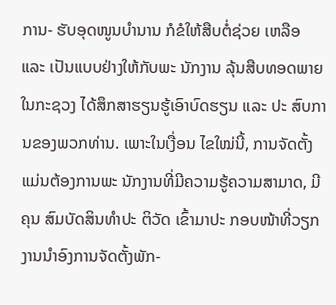ການ- ຮັບອຸດໜູນບໍານານ ກໍຂໍໃຫ້ສືບຕໍ່ຊ່ວຍ ເຫລືອ ແລະ ເປັນແບບຢ່າງໃຫ້ກັບພະ ນັກງານ ລຸ້ນສືບທອດພາຍໃນກະຊວງ ໄດ້ສຶກສາຮຽນຮູ້ເອົາບົດຮຽນ ແລະ ປະ ສົບການຂອງພວກທ່ານ. ເພາະໃນເງື່ອນ ໄຂໃໝ່ນີ້, ການຈັດຕັ້ງແມ່ນຕ້ອງການພະ ນັກງານທີ່ມີຄວາມຮູ້ຄວາມສາມາດ, ມີຄຸນ ສົມບັດສິນທໍາປະ ຕິວັດ ເຂົ້າມາປະ ກອບໜ້າທີ່ວຽກງານນໍາອົງການຈັດຕັ້ງພັກ-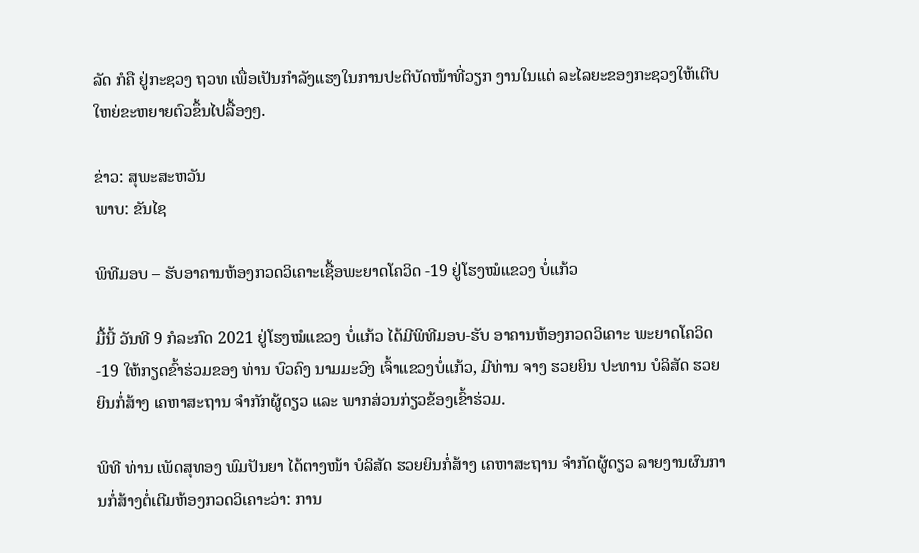ລັດ ກໍຄື ຢູ່ກະຊວງ ຖວທ ເພື່ອເປັນກໍາລັງແຮງໃນການປະຕິບັດໜ້າທີ່ວຽກ ງານໃນແຕ່ ລະໄລຍະຂອງກະຊວງໃຫ້ເຕີບໃຫຍ່ຂະຫຍາຍຕົວຂຶ້ນໄປລື້ອງໆ.

ຂ່າວ: ສຸພະສະຫວັນ
ພາບ: ຂັນໄຊ

ພິທີມອບ – ຮັບອາຄານຫ້ອງກວດວິເຄາະເຊື້ອພະຍາດໂຄວິດ -19 ຢູ່ໂຮງໝໍແຂວງ ບໍ່ແກ້ວ

ມື້ນີ້ ວັນທີ 9 ກໍລະກົດ 2021 ຢູ່ໂຮງໝໍແຂວງ ບໍ່ແກ້ວ ໄດ້ມີພິທີມອບ-ຮັບ ອາຄານຫ້ອງກວດວິເຄາະ ພະຍາດໂຄວິດ-19 ໃຫ້ກຽດຂົ້າຮ່ວມຂອງ ທ່ານ ບົວຄົງ ນາມມະວົງ ເຈົ້າແຂວງບໍ່ແກ້ວ, ມີທ່ານ ຈາງ ຮວຍຍິນ ປະທານ ບໍລິສັດ ຮວຍຍິນກໍ່ສ້າງ ເຄຫາສະຖານ ຈຳກັກຜູ້ດຽວ ແລະ ພາກສ່ວນກ່ຽວຂ້ອງເຂົ້າຮ່ວມ.

ພິທີ ທ່ານ ເພັດສຸທອງ ພົມປັນຍາ ໄດ້ຕາງໜ້າ ບໍລິສັດ ຮວຍຍິນກໍ່ສ້າງ ເຄຫາສະຖານ ຈຳກັດຜູ້ດຽວ ລາຍງານຜົນການກໍ່ສ້າງຕໍ່ເຕີມຫ້ອງກວດວິເຄາະວ່າ: ການ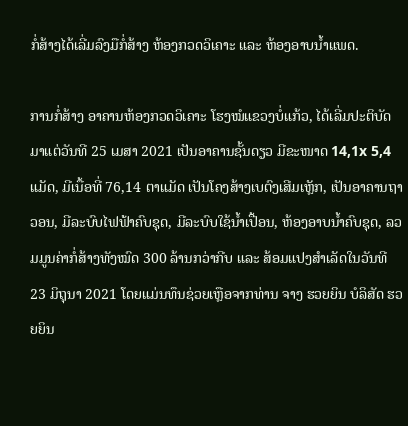ກໍ່ສ້າງໄດ້ເລີ່ມລົງມືກໍ່ສ້າງ ຫ້ອງກວດວິເຄາະ ແລະ ຫ້ອງອາບນໍ້າແພດ.

ການກໍ່ສ້າງ ອາຄານຫ້ອງກວດວິເຄາະ ໂຮງໝໍແຂວງບໍ່ແກ້ວ, ໄດ້ເລີ່ມປະຕິບັດ ມາແຕ່ວັນທີ 25 ເມສາ 2021 ເປັນອາຄານຊັ້ນດຽວ ມີຂະໜາດ 14,1x 5,4 ແມັດ, ມີເນື້ອທີ່ 76,14 ຕາແມັດ ເປັນໂຄງສ້າງເບຕົງເສີມເຫຼັກ, ເປັນອາຄານຖາວອນ, ມີລະບົບໄຟຟ້າຄົບຊຸດ, ມີລະບົບໃຊ້ນ້ຳເປື້ອນ, ຫ້ອງອາບນໍ້າຄົບຊຸດ, ລວມມູນຄ່າກໍ່ສ້າງທັງໝົດ 300 ລ້ານກວ່າກີບ ແລະ ສ້ອມແປງສຳເລັດໃນວັນທີ 23 ມິຖຸນາ 2021 ໂດຍແມ່ນທຶນຊ່ວຍເຫຼືອຈາກທ່ານ ຈາງ ຮວຍຍິນ ບໍລິສັດ ຮວຍຍິນ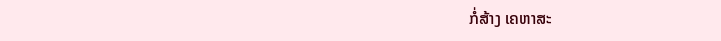ກໍ່ສ້າງ ເຄຫາສະ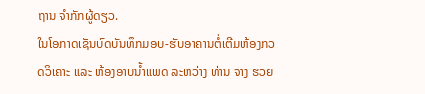ຖານ ຈຳກັກຜູ້ດຽວ.
ໃນໂອກາດເຊັນບົດບັນທຶກມອບ-ຮັບອາຄານຕໍ່ເຕີມຫ້ອງກວດວິເຄາະ ແລະ ຫ້ອງອາບນໍ້າແພດ ລະຫວ່າງ ທ່ານ ຈາງ ຮວຍ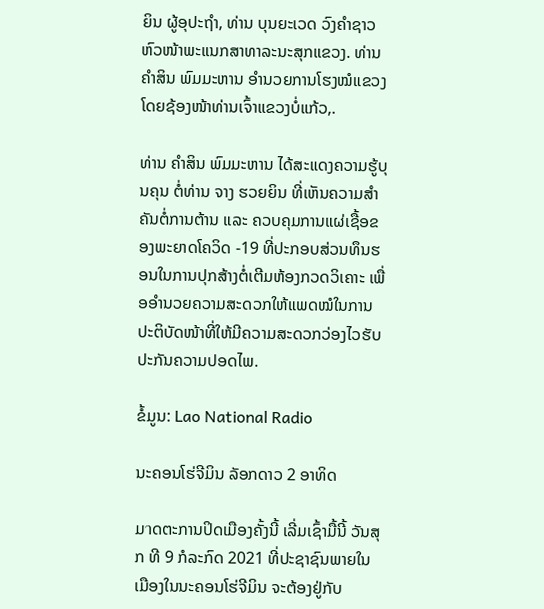ຍິນ ຜູ້ອຸປະຖຳ, ທ່ານ ບຸນຍະເວດ ວົງຄຳຊາວ ຫົວໜ້າພະແນກສາທາລະນະສຸກແຂວງ. ທ່ານ ຄຳສິນ ພົມມະຫານ ອຳນວຍການໂຮງໝໍແຂວງ ໂດຍຊ້ອງໜ້າທ່ານເຈົ້າແຂວງບໍ່ແກ້ວ,.

ທ່ານ ຄຳສິນ ພົມມະຫານ ໄດ້ສະແດງຄວາມຮູ້ບຸນຄຸນ ຕໍ່ທ່ານ ຈາງ ຮວຍຍິນ ທີ່ເຫັນຄວາມສຳຄັນຕໍ່ການຕ້ານ ແລະ ຄວບຄຸມການແຜ່ເຊື້ອຂອງພະຍາດໂຄວິດ -19 ທີ່ປະກອບສ່ວນທຶນຮອນໃນການປຸກສ້າງຕໍ່ເຕີມຫ້ອງກວດວິເຄາະ ເພື່ອອຳນວຍຄວາມສະດວກໃຫ້ແພດໝໍໃນການປະຕິບັດໜ້າທີ່ໃຫ້ມີຄວາມສະດວກວ່ອງໄວຮັບປະກັນຄວາມປອດໄພ.

ຂໍ້ມູນ: Lao National Radio

ນະຄອນໂຮ່ຈີມິນ ລັອກດາວ 2 ອາທິດ

ມาດຕະການປິດເມືອງຄັ້ງນີ້ ເລີ່ມເຊົ້າມື້ນີ້ ວັນສຸກ ທີ 9 ກໍລະກົດ 2021 ທີ່ປະຊາຊົນພາຍໃນເມືອງໃນນະຄອນໂຮ່ຈີມິນ ຈະຕ້ອງຢູ່ກັບ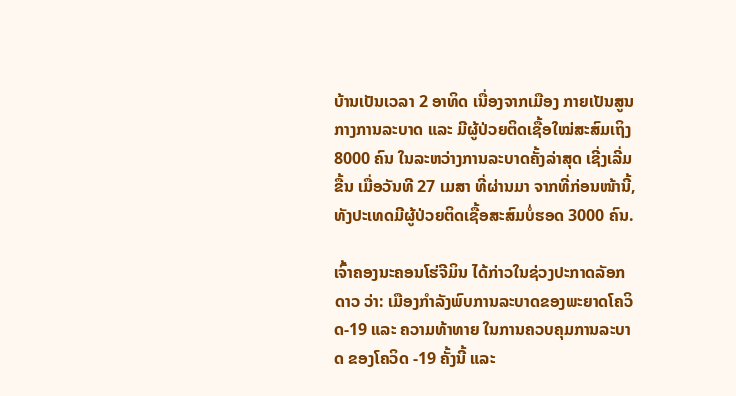ບ້ານເປັນເວລາ 2 ອາທິດ ເນື່ອງຈາກເມືອງ ກາຍເປັນສູນກາງການລະບາດ ແລະ ມີຜູ້ປ່ວຍຕິດເຊື້ອໃໝ່ສະສົມເຖິງ 8000 ຄົນ ໃນລະຫວ່າງການລະບາດຄັ້ງລ່າສຸດ ເຊີ່ງເລີ່ມຂື້ນ ເມື່ອວັນທີ 27 ເມສາ ທີ່ຜ່ານມາ ຈາກທີ່ກ່ອນໜ້ານີ້, ທັງປະເທດມີຜູ້ປ່ວຍຕິດເຊື້ອສະສົມບໍ່ຮອດ 3000 ຄົນ.

ເຈົ້າຄອງນະຄອນໂຮ່ຈີມິນ ໄດ້ກ່າວໃນຊ່ວງປະກາດລັອກດາວ ວ່າ: ເມືອງກຳລັງພົບການລະບາດຂອງພະຍາດໂຄວິດ-19 ແລະ ຄວາມທ້າທາຍ ໃນການຄວບຄຸມການລະບາດ ຂອງໂຄວິດ -19 ຄັ້ງນີ້ ແລະ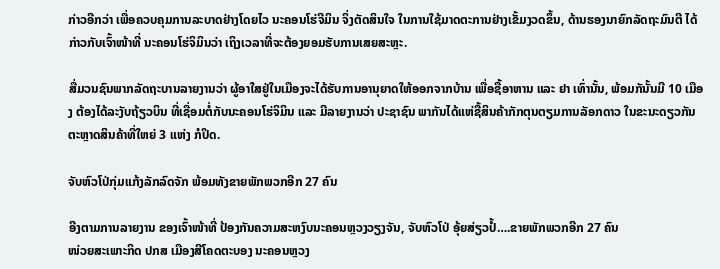ກ່າວອີກວ່າ ເພື່ອຄວບຄຸມການລະບາດຢ່າງໂດຍໄວ ນະຄອນໂຮ່ຈີມິນ ຈິ່ງຕັດສິນໃຈ ໃນການໃຊ້ມາດຕະການຢ່າງເຂັ້ມງວດຂຶ້ນ, ດ້ານຮອງນາຍົກລັດຖະມົນຕີ ໄດ້ກ່າວກັບເຈົ້າໜ້າທີ່ ນະຄອນໂຮ່ຈິມິນວ່າ ເຖິງເວລາທີ່ຈະຕ້ອງຍອມຮັບການເສຍສະຫຼະ.

ສື່ມວນຊົນພາກລັດຖະບານລາຍງານວ່າ ຜູ້ອາໃສຢູ່ໃນເມືອງຈະໄດ້ຮັບການອານຸຍາດໃຫ້ອອກຈາກບ້ານ ເພື່ອຊື້ອາຫານ ແລະ ຢາ ເທົ່ານັ້ນ, ພ້ອມກັນັ້ນມີ 10 ເມືອງ ຕ້ອງໄດ້ລະງັບຖ້ຽວບິນ ທີ່ເຊື່ອມຕໍ່ກັບນະຄອນໂຮ່ຈິມິນ ແລະ ມີລາຍງານວ່າ ປະຊາຊົນ ພາກັນໄດ້ແຫ່ຊື້ສິນຄ້າກັກຕຸນຕຽມການລັອກດາວ ໃນຂະນະດຽວກັນຕະຫຼາດສິນຄ້າທີ່ໃຫຍ່ 3 ແຫ່ງ ກໍປິດ.

ຈັບຫົວໂປ່ກຸ່ມແກ້ງລັກລົດຈັກ ພ້ອມທັງຂາຍພັກພວກອີກ 27 ຄົນ

ອີງຕາມການລາຍງານ ຂອງເຈົ້າໜ້າທີ່ ປ້ອງກັນຄວາມສະຫງົບນະຄອນຫຼວງວຽງຈັນ, ຈັບຫົວໂປ່ ອຸ້ຍສ່ຽວປໍ້….ຂາຍພັກພວກອີກ 27 ຄົນ
ໜ່ວຍສະເພາະກິດ ປກສ ເມືອງສີໂຄດຕະບອງ ນະຄອນຫຼວງ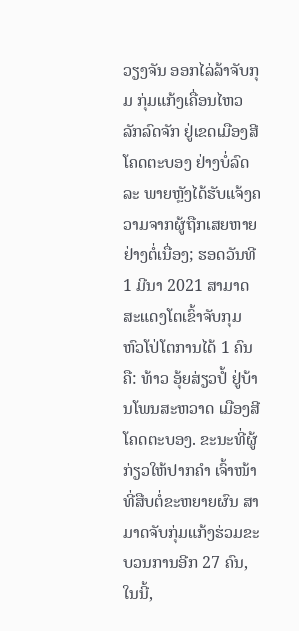ວຽງຈັນ ອອກໄລ່ລ້າຈັບກຸມ ກຸ່ມແກ້ງເຄື່ອນໄຫວລັກລົດຈັກ ຢູ່ເຂດເມືອງສີໂຄດຕະບອງ ຢ່າງບໍ່ລົດລະ ພາຍຫຼັງໄດ້ຮັບແຈ້ງຄວາມຈາກຜູ້ຖືກເສຍຫາຍຢ່າງຕໍ່ເນື່ອງ; ຮອດວັນທີ 1 ມີນາ 2021 ສາມາດສະແດງໂຕເຂົ້າຈັບກຸມຫົວໂປ່ໂຕການໄດ້ 1 ຄົນ ຄື: ທ້າວ ອຸ້ຍສ່ຽວປໍ້ ຢູ່ບ້ານໂພນສະຫວາດ ເມືອງສີໂຄດຕະບອງ. ຂະນະທີ່ຜູ້ກ່ຽວໃຫ້ປາກຄໍາ ເຈົ້າໜ້າທີ່ສືບຕໍ່ຂະຫຍາຍຜົນ ສາມາດຈັບກຸ່ມແກ້ງຮ່ວມຂະບວນການອີກ 27 ຄົນ, ໃນນີ້,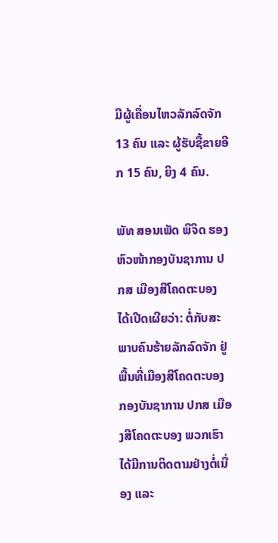ມີຜູ້ເຄື່ອນໄຫວລັກລົດຈັກ 13 ຄົນ ແລະ ຜູ້ຮັບຊື້ຂາຍອີກ 15 ຄົນ, ຍິງ 4 ຄົນ.

ພັທ ສອນເພັດ ພິຈິດ ຮອງຫົວໜ້າກອງບັນຊາການ ປກສ ເມືອງສີໂຄດຕະບອງ ໄດ້ເປີດເຜີຍວ່າ: ຕໍ່ກັບສະພາບຄົນຮ້າຍລັກລົດຈັກ ຢູ່ພື້ນທີ່ເມືອງສີໂຄດຕະບອງ ກອງບັນຊາການ ປກສ ເມືອງສີໂຄດຕະບອງ ພວກເຮົາໄດ້ມີການຕິດຕາມຢ່າງຕໍ່ເນື່ອງ ແລະ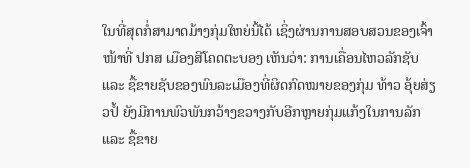ໃນທີ່ສຸດກໍ່ສາມາດມ້າງກຸ່ມໃຫຍ່ນີ້ໄດ້ ເຊິ່ງຜ່ານການສອບສວນຂອງເຈົ້າໜ້າທີ່ ປກສ ເມືອງສີໂຄດຕະບອງ ເຫັນວ່າ: ການເຄື່ອນໄຫວລັກຊັບ ແລະ ຊື້ຂາຍຊັບຂອງພົນລະເມືອງທີ່ຜິດກົດໝາຍຂອງກຸ່ມ ທ້າວ ອຸ້ຍສ່ຽວປໍ້ ຍັງມີການພົວພັນກວ້າງຂວາງກັບອີກຫຼາຍກຸ່ມແກ້ງໃນການລັກ ແລະ ຊື້ຂາຍ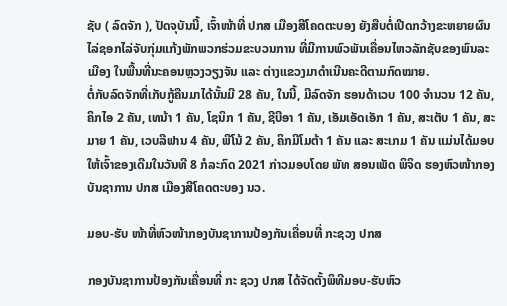ຊັບ ( ລົດຈັກ ), ປັດຈຸບັນນີ້, ເຈົ້າໜ້າທີ່ ປກສ ເມືອງສີໂຄດຕະບອງ ຍັງສືບຕໍ່ເປີດກວ້າງຂະຫຍາຍຜົນໄລ່ຊອກໄລ່ຈັບກຸ່ມແກ້ງພັກພວກຮ່ວມຂະບວນການ ທີ່ມີການພົວພັນເຄື່ອນໄຫວລັກຊັບຂອງພົນລະເມືອງ ໃນພື້ນທີ່ນະຄອນຫຼວງວຽງຈັນ ແລະ ຕ່າງແຂວງມາດໍາເນີນຄະດີຕາມກົດໝາຍ.
ຕໍ່ກັບລົດຈັກທີ່ເກັບກູ້ຄືນມາໄດ້ນັ້ນມີ 28 ຄັນ, ໃນນີ້, ມີລົດຈັກ ຮອນດ້າເວບ 100 ຈໍານວນ 12 ຄັນ, ຄິກໄອ 2 ຄັນ, ເທນ້າ 1 ຄັນ, ໂຊນິກ 1 ຄັນ, ຊີບີອາ 1 ຄັນ, ເອັມເອັດເອັກ 1 ຄັນ, ສະເຕັບ 1 ຄັນ, ສະມາຍ 1 ຄັນ, ເວບລີຟານ 4 ຄັນ, ພີໂນ້ 2 ຄັນ, ຄິກມີໂມຕ້າ 1 ຄັນ ແລະ ສະເກມ 1 ຄັນ ແມ່ນໄດ້ມອບໃຫ້ເຈົ້າຂອງເດີມໃນວັນທີ 8 ກໍລະກົດ 2021 ກ່າວມອບໂດຍ ພັທ ສອນເພັດ ພິຈິດ ຮອງຫົວໜ້າກອງບັນຊາການ ປກສ ເມືອງສີໂຄດຕະບອງ ນວ.

ມອບ-ຮັບ ໜ້າທີ່ຫົວໜ້າກອງບັນຊາການປ້ອງກັນເຄື່ອນທີ່ ກະຊວງ ປກສ

ກອງບັນຊາການປ້ອງກັນເຄື່ອນທີ່ ກະ ຊວງ ປກສ ໄດ້ຈັດຕັ້ງພິທີມອບ-ຮັບຫົວ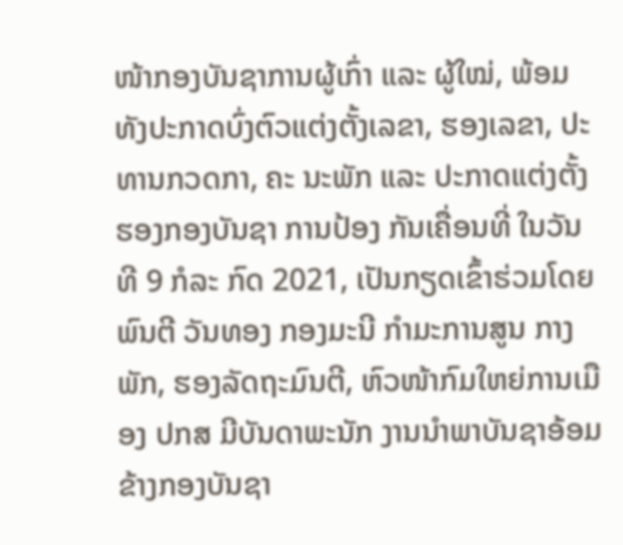ໜ້າກອງບັນຊາການຜູ້ເກົ່າ ແລະ ຜູ້ໃໝ່, ພ້ອມທັງປະກາດບົ່ງຕົວແຕ່ງຕັ້ງເລຂາ, ຮອງເລຂາ, ປະທານກວດກາ, ຄະ ນະພັກ ແລະ ປະກາດແຕ່ງຕັ້ງຮອງກອງບັນຊາ ການປ້ອງ ກັນເຄື່ອນທີ່ ໃນວັນທີ 9 ກໍລະ ກົດ 2021, ເປັນກຽດເຂົ້າຮ່ວມໂດຍ ພົນຕີ ວັນທອງ ກອງມະນີ ກຳມະການສູນ ກາງພັກ, ຮອງລັດຖະມົນຕີ, ຫົວໜ້າກົມໃຫຍ່ການເມືອງ ປກສ ມີບັນດາພະນັກ ງານນຳພາບັນຊາອ້ອມຂ້າງກອງບັນຊາ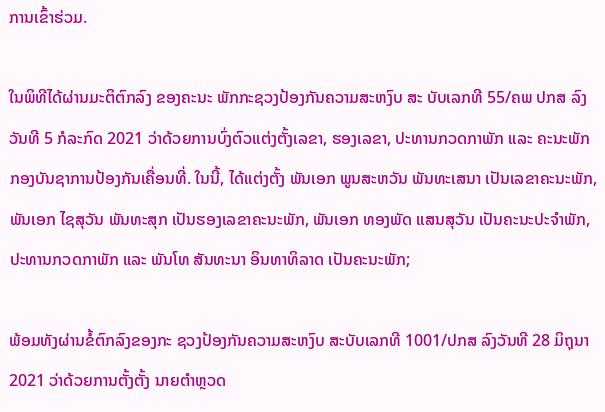ການເຂົ້າຮ່ວມ.

ໃນພິທີໄດ້ຜ່ານມະຕິຕົກລົງ ຂອງຄະນະ ພັກກະຊວງປ້ອງກັນຄວາມສະຫງົບ ສະ ບັບເລກທີ 55/ຄພ ປກສ ລົງວັນທີ 5 ກໍລະກົດ 2021 ວ່າດ້ວຍການບົ່ງຕົວແຕ່ງຕັ້ງເລຂາ, ຮອງເລຂາ, ປະທານກວດກາພັກ ແລະ ຄະນະພັກກອງບັນຊາການປ້ອງກັນເຄື່ອນທີ່. ໃນນີ້, ໄດ້ແຕ່ງຕັ້ງ ພັນເອກ ພູນສະຫວັນ ພັນທະເສນາ ເປັນເລຂາຄະນະພັກ, ພັນເອກ ໄຊສຸວັນ ພັນທະສຸກ ເປັນຮອງເລຂາຄະນະພັກ, ພັນເອກ ທອງພັດ ແສນສຸວັນ ເປັນຄະນະປະຈຳພັກ, ປະທານກວດກາພັກ ແລະ ພັນໂທ ສັນທະນາ ອິນທາທິລາດ ເປັນຄະນະພັກ;

ພ້ອມທັງຜ່ານຂໍ້ຕົກລົງຂອງກະ ຊວງປ້ອງກັນຄວາມສະຫງົບ ສະບັບເລກທີ 1001/ປກສ ລົງວັນທີ 28 ມິຖຸນາ 2021 ວ່າດ້ວຍການຕັ້ງຕັ້ງ ນາຍຕໍາຫຼວດ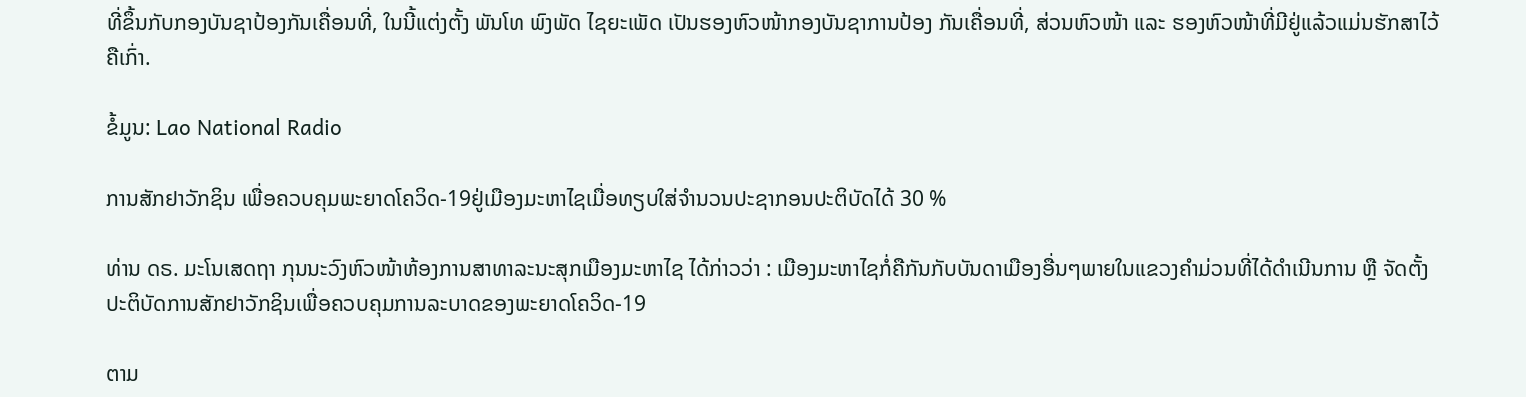ທີ່ຂຶ້ນກັບກອງບັນຊາປ້ອງກັນເຄື່ອນທີ່, ໃນນີ້ແຕ່ງຕັ້ງ ພັນໂທ ພົງພັດ ໄຊຍະເພັດ ເປັນຮອງຫົວໜ້າກອງບັນຊາການປ້ອງ ກັນເຄື່ອນທີ່, ສ່ວນຫົວໜ້າ ແລະ ຮອງຫົວໜ້າທີ່ມີຢູ່ແລ້ວແມ່ນຮັກສາໄວ້ຄືເກົ່າ.

ຂໍ້ມູນ: Lao National Radio

ການສັກຢາວັກຊິນ ເພື່ອຄວບຄຸມພະຍາດໂຄວິດ-19ຢູ່ເມືອງມະຫາໄຊເມື່ອທຽບໃສ່ຈໍານວນປະຊາກອນປະຕິບັດໄດ້ 30 %

ທ່ານ ດຣ. ມະໂນເສດຖາ ກຸນນະວົງຫົວໜ້າຫ້ອງການສາທາລະນະສຸກເມືອງມະຫາໄຊ ໄດ້ກ່າວວ່າ : ເມືອງມະຫາໄຊກໍ່ຄືກັນກັບບັນດາເມືອງອື່ນໆພາຍໃນແຂວງຄໍາມ່ວນທີ່ໄດ້ດໍາເນີນການ ຫຼື ຈັດຕັ້ງປະຕິບັດການສັກຢາວັກຊິນເພື່ອຄວບຄຸມການລະບາດຂອງພະຍາດໂຄວິດ-19

ຕາມ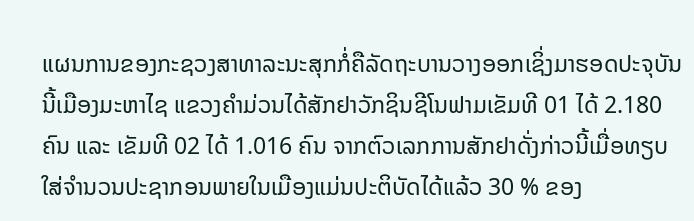ແຜນການຂອງກະຊວງສາທາລະນະສຸກກໍ່ຄືລັດຖະບານວາງອອກເຊິ່ງມາຮອດປະຈຸບັນນີ້ເມືອງມະຫາໄຊ ແຂວງຄໍາມ່ວນໄດ້ສັກຢາວັກຊິນຊີໂນຟາມເຂັມທີ 01 ໄດ້ 2.180 ຄົນ ແລະ ເຂັມທີ 02 ໄດ້ 1.016 ຄົນ ຈາກຕົວເລກການສັກຢາດັ່ງກ່າວນີ້ເມື່ອທຽບໃສ່ຈໍານວນປະຊາກອນພາຍໃນເມືອງແມ່ນປະຕິບັດໄດ້ແລ້ວ 30 % ຂອງ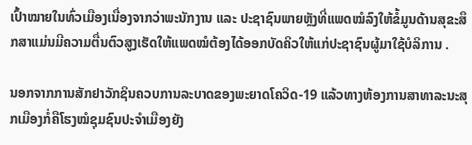ເປົ້າໝາຍໃນທົ່ວເມືອງເນື່ອງຈາກວ່າພະນັກງານ ແລະ ປະຊາຊົນພາຍຫຼັງທີ່ແພດໝໍລົງໃຫ້ຂໍ້ມູນດ້ານສຸຂະສຶກສາແມ່ນມີຄວາມຕື່ນຕົວສູງເຮັດໃຫ້ແພດໝໍຕ້ອງໄດ້ອອກບັດຄິວໃຫ້ແກ່ປະຊາຊົນຜູ້ມາໃຊ້ບໍລິການ .

ນອກຈາກການສັກຢາວັກຊິນຄວບການລະບາດຂອງພະຍາດໂຄວິດ-19 ແລ້ວທາງຫ້ອງການສາທາລະນະສຸກເມືອງກໍ່ຄືໂຮງໝໍຊຸມຊົນປະຈໍາເມືອງຍັງ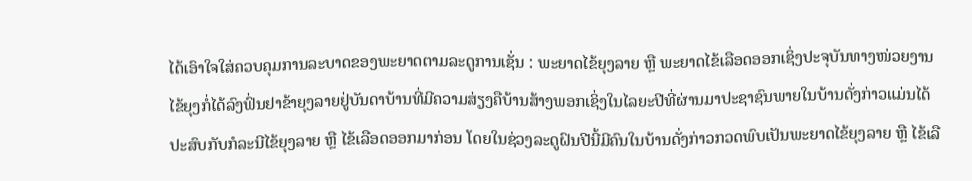ໄດ້ເອົາໃຈໃສ່ຄວບຄຸມການລະບາດຂອງພະຍາດຕາມລະດູການເຊັ່ນ : ພະຍາດໄຂ້ຍຸງລາຍ ຫຼື ພະຍາດໄຂ້ເລືອດອອກເຊິ່ງປະຈຸບັນທາງໜ່ວຍງານໄຂ້ຍຸງກໍ່ໄດ້ລົງຟົ່ນຢາຂ້າຍຸງລາຍຢູ່ບັນດາບ້ານທີ່ມີຄວາມສ່ຽງຄືບ້ານສ້າງພອກເຊິ່ງໃນໄລຍະປີທີ່ຜ່ານມາປະຊາຊົນພາຍໃນບ້ານດັ່ງກ່າວແມ່ນໄດ້ປະສົບກັບກໍລະນີໄຂ້ຍຸງລາຍ ຫຼື ໄຂ້ເລືອດອອກມາກ່ອນ ໂດຍໃນຊ່ວງລະດູຝົນປີນີ້ມີຄົນໃນບ້ານດັ່ງກ່າວກວດພົບເປັນພະຍາດໄຂ້ຍຸງລາຍ ຫຼື ໄຂ້ເລື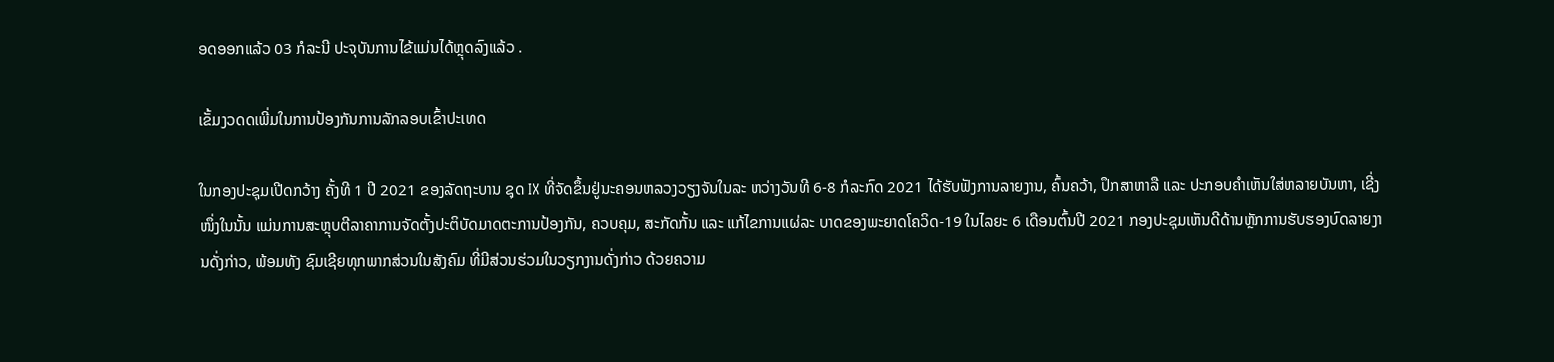ອດອອກແລ້ວ 03 ກໍລະນີ ປະຈຸບັນການໄຂ້ແມ່ນໄດ້ຫຼຸດລົງແລ້ວ .

ເຂັ້ມງວດດເພີ່ມໃນການປ້ອງກັນການລັກລອບເຂົ້າປະເທດ

ໃນກອງປະຊຸມເປີດກວ້າງ ຄັ້ງທີ 1 ປີ 2021 ຂອງລັດຖະບານ ຊຸດ IX ທີ່ຈັດຂຶ້ນຢູ່ນະຄອນຫລວງວຽງຈັນໃນລະ ຫວ່າງວັນທີ 6-8 ກໍລະກົດ 2021 ໄດ້ຮັບຟັງການລາຍງານ, ຄົ້ນຄວ້າ, ປຶກສາຫາລື ແລະ ປະກອບຄຳເຫັນໃສ່ຫລາຍບັນຫາ, ເຊີ່ງໜຶ່ງໃນນັ້ນ ແມ່ນການສະຫຼຸບຕີລາຄາການຈັດຕັ້ງປະຕິບັດມາດຕະການປ້ອງກັນ, ຄວບຄຸມ, ສະກັດກັ້ນ ແລະ ແກ້ໄຂການແຜ່ລະ ບາດຂອງພະຍາດໂຄວິດ-19 ໃນໄລຍະ 6 ເດືອນຕົ້ນປີ 2021 ກອງປະຊຸມເຫັນດີດ້ານຫຼັກການຮັບຮອງບົດລາຍງານດັ່ງກ່າວ, ພ້ອມທັງ ຊົມເຊີຍທຸກພາກສ່ວນໃນສັງຄົມ ທີ່ມີສ່ວນຮ່ວມໃນວຽກງານດັ່ງກ່າວ ດ້ວຍຄວາມ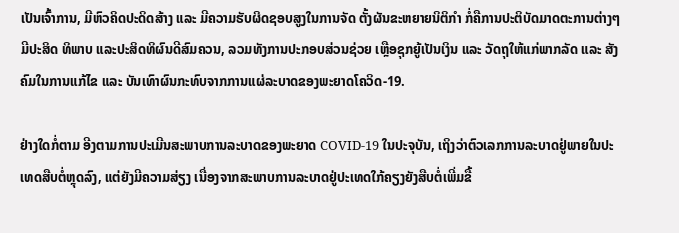ເປັນເຈົ້າການ, ມີຫົວຄິດປະດິດສ້າງ ແລະ ມີຄວາມຮັບຜິດຊອບສູງໃນການຈັດ ຕັ້ງຜັນຂະຫຍາຍນິຕິກຳ ກໍ່ຄືການປະຕິບັດມາດຕະການຕ່າງໆ ມີປະສິດ ທິພາບ ແລະປະສິດທິຜົນດີສົມຄວນ, ລວມທັງການປະກອບສ່ວນຊ່ວຍ ເຫຼືອຊຸກຍູ້ເປັນເງິນ ແລະ ວັດຖຸໃຫ້ແກ່ພາກລັດ ແລະ ສັງຄົມໃນການແກ້ໄຂ ແລະ ບັນເທົາຜົນກະທົບຈາກການແຜ່ລະບາດຂອງພະຍາດໂຄວິດ-19.

ຢ່າງໃດກໍ່ຕາມ ອີງຕາມການປະເມີນສະພາບການລະບາດຂອງພະຍາດ COVID-19 ໃນປະຈຸບັນ, ເຖິງວ່າຕົວເລກການລະບາດຢູ່ພາຍໃນປະເທດສືບຕໍ່ຫຼຸດລົງ, ແຕ່ຍັງມີຄວາມສ່ຽງ ເນື່ອງຈາກສະພາບການລະບາດຢູ່ປະເທດໃກ້ຄຽງຍັງສືບຕໍ່ເພີ່ມຂື້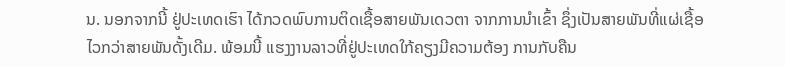ນ. ນອກຈາກນີ້ ຢູ່ປະເທດເຮົາ ໄດ້ກວດພົບການຕິດເຊື້ອສາຍພັນເດວຕາ ຈາກການນໍາເຂົ້າ ຊຶ່ງເປັນສາຍພັນທີ່ແຜ່ເຊື້ອໄວກວ່າສາຍພັນດັ້ງເດີມ. ພ້ອມນີ້ ແຮງງານລາວທີ່ຢູ່ປະເທດໃກ້ຄຽງມີຄວາມຕ້ອງ ການກັບຄືນ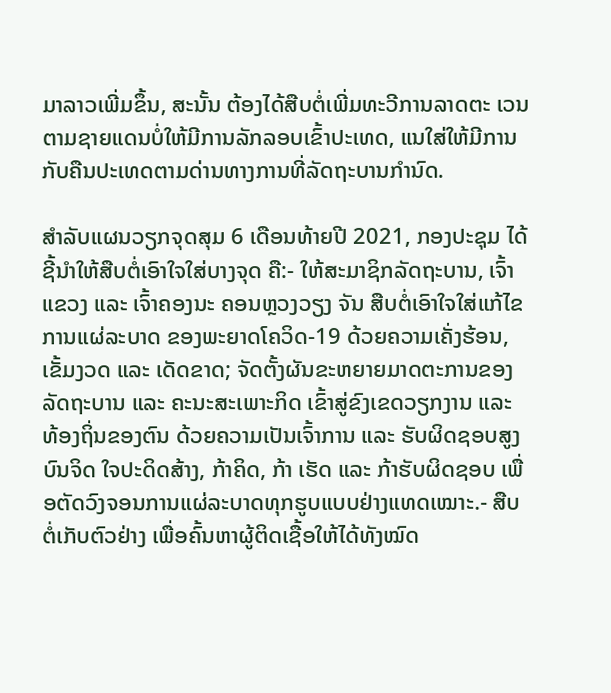ມາລາວເພີ່ມຂຶ້ນ, ສະນັ້ນ ຕ້ອງໄດ້ສືບຕໍ່ເພີ່ມທະວີການລາດຕະ ເວນຕາມຊາຍແດນບໍ່ໃຫ້ມີການລັກລອບເຂົ້າປະເທດ, ແນໃສ່ໃຫ້ມີການກັບຄືນປະເທດຕາມດ່ານທາງການທີ່ລັດຖະບານກໍານົດ.

ສຳລັບແຜນວຽກຈຸດສຸມ 6 ເດືອນທ້າຍປີ 2021, ກອງປະຊຸມ ໄດ້ຊີ້ນຳໃຫ້ສືບຕໍ່ເອົາໃຈໃສ່ບາງຈຸດ ຄື:- ໃຫ້ສະມາຊິກລັດຖະບານ, ເຈົ້າແຂວງ ແລະ ເຈົ້າຄອງນະ ຄອນຫຼວງວຽງ ຈັນ ສືບຕໍ່ເອົາໃຈໃສ່ແກ້ໄຂການແຜ່ລະບາດ ຂອງພະຍາດໂຄວິດ-19 ດ້ວຍຄວາມເຄັ່ງຮ້ອນ, ເຂັ້ມງວດ ແລະ ເດັດຂາດ; ຈັດຕັ້ງຜັນຂະຫຍາຍມາດຕະການຂອງລັດຖະບານ ແລະ ຄະນະສະເພາະກິດ ເຂົ້າສູ່ຂົງເຂດວຽກງານ ແລະ ທ້ອງຖິ່ນຂອງຕົນ ດ້ວຍຄວາມເປັນເຈົ້າການ ແລະ ຮັບຜິດຊອບສູງບົນຈິດ ໃຈປະດິດສ້າງ, ກ້າຄິດ, ກ້າ ເຮັດ ແລະ ກ້າຮັບຜິດຊອບ ເພື່ອຕັດວົງຈອນການແຜ່ລະບາດທຸກຮູບແບບຢ່າງແທດເໝາະ.- ສືບຕໍ່ເກັບຕົວຢ່າງ ເພື່ອຄົ້ນຫາຜູ້ຕິດເຊື້ອໃຫ້ໄດ້ທັງໝົດ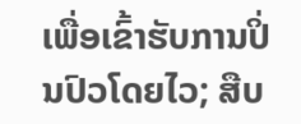ເພື່ອເຂົ້າຮັບການປິ່ນປົວໂດຍໄວ; ສືບ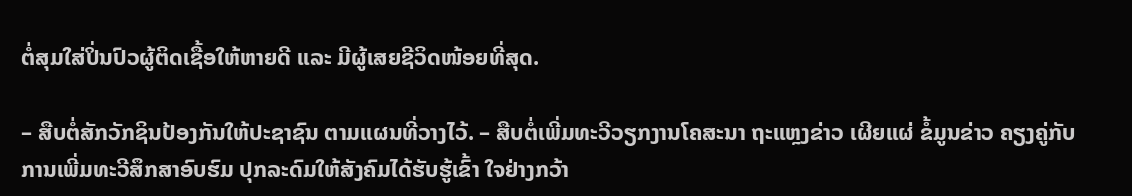ຕໍ່ສຸມໃສ່ປິ່ນປົວຜູ້ຕິດເຊື້ອໃຫ້ຫາຍດີ ແລະ ມີຜູ້ເສຍຊີວິດໜ້ອຍທີ່ສຸດ.

– ສືບຕໍ່ສັກວັກຊິນປ້ອງກັນໃຫ້ປະຊາຊົນ ຕາມແຜນທີ່ວາງໄວ້. – ສືບຕໍ່ເພີ່ມທະວີວຽກງານໂຄສະນາ ຖະແຫຼງຂ່າວ ເຜີຍແຜ່ ຂໍ້ມູນຂ່າວ ຄຽງຄູ່ກັບການເພີ່ມທະວີສຶກສາອົບຮົມ ປຸກລະດົມໃຫ້ສັງຄົມໄດ້ຮັບຮູ້ເຂົ້າ ໃຈຢ່າງກວ້າ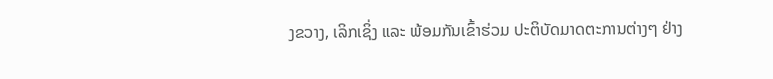ງຂວາງ, ເລິກເຊິ່ງ ແລະ ພ້ອມກັນເຂົ້າຮ່ວມ ປະຕິບັດມາດຕະການຕ່າງໆ ຢ່າງ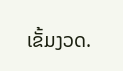ເຂັ້ມງວດ.